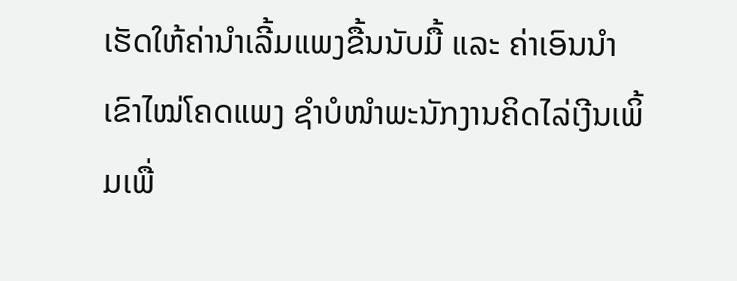ເຮັດໃຫ້ຄ່ານຳເລີ້ມແພງຂື້ນນັບມື້ ແລະ ຄ່າເອົນນຳເຂົາໄໝ່ໂຄດແພງ ຊຳບໍໜຳພະນັກງານຄິດໄລ່ເງີນເພິ້ມເພື່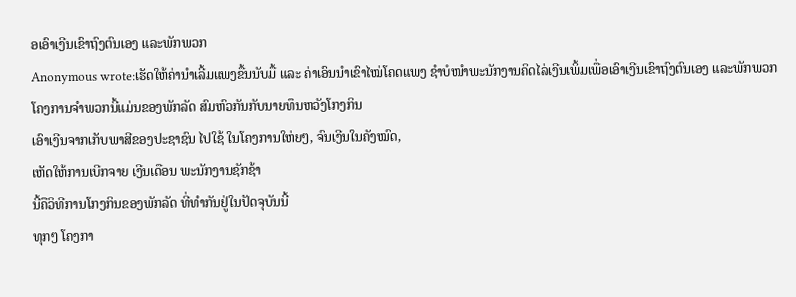ອເອົາເງີນເຂົາຖົງຕົນເອງ ແລະພັກພວກ
Anonymous wrote:ເຮັດໃຫ້ຄ່ານຳເລີ້ມແພງຂື້ນນັບມື້ ແລະ ຄ່າເອົນນຳເຂົາໄໝ່ໂຄດແພງ ຊຳບໍໜຳພະນັກງານຄິດໄລ່ເງີນເພິ້ມເພື່ອເອົາເງີນເຂົາຖົງຕົນເອງ ແລະພັກພວກ
ໂຄງການຈຳພວກນີ້ແມ່ນຂອງພັກລັດ ສົມຫົວກັນກັບນາຍທຶນຫວັງໂກງກິນ
ເອົາເງີນຈາກເກັບພາສີຂອງປະຊາຊົນ ໄປໃຊ້ ໃນໂຄງການໃຫ່ຍໆ, ຈົນເງີນໃນຄັງໝົດ,
ເຫັດໃຫ້ການເບີກຈາຍ ເງີນເດືອນ ພະນັກງານຊັກຊ້າ
ນີ້ຄືວິທີການໂກງກິນຂອງພັກລັດ ທີ່ທຳກັນຢູ່ໃນປັດຈຸບັນນີ້
ທຸກໆ ໂຄງກາ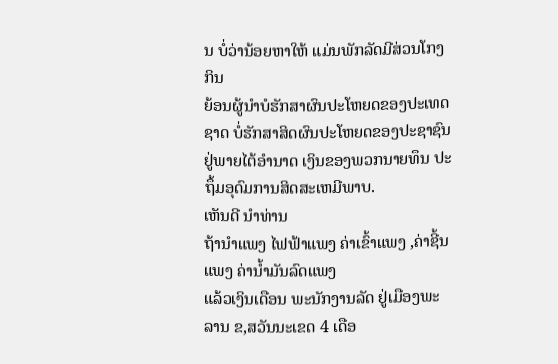ນ ບໍ່ວ່ານ້ອຍຫາໃຫ້ ແມ່ນພັກລັດມີສ່ວນໂກງກິນ
ຍ້ອນຜູ້ນຳບໍຮັກສາຜົນປະໂຫຍດຂອງປະເທດຊາດ ບໍ່ຮັກສາສິດຜົນປະໂຫຍດຂອງປະຊາຊົນ
ຢູ່ພາຍໄຕ້ອຳນາດ ເງິນຂອງພວກນາຍທຶນ ປະຖຶ້ມອຸດົມການສິດສະເຫມີພາບ.
ເຫັນດີ ນຳທ່ານ
ຖ້ານຳແພງ ໄຟຟ້າແພງ ຄ່າເຂົ້າແພງ ,ຄ່າຊີ້ນແພງ ຄ່ານ້ຳມັນລົດແພງ
ແລ້ວເງິນເດືອນ ພະນັກງານລັດ ຢູ່ເມືອງພະລານ ຂ,ສວັນນະເຂດ 4 ເດືອ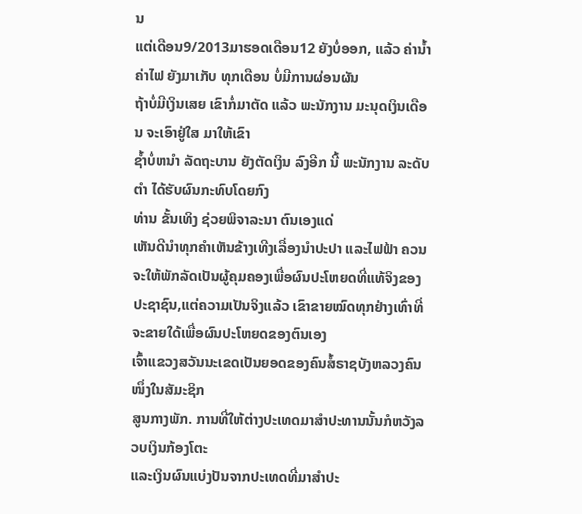ນ
ແຕ່ເດືອນ9/2013ມາຮອດເດືອນ12 ຍັງບໍ່ອອກ, ແລ້ວ ຄ່ານໍ້າ ຄ່າໄຟ ຍັງມາເກັບ ທຸກເດືອນ ບໍ່ມີການຜ່ອນຜັນ
ຖ້າບໍ່ມີເງິນເສຍ ເຂົາກໍ່ມາຕັດ ແລ້ວ ພະນັກງານ ມະນຸດເງິນເດືອນ ຈະເອົາຢູ່ໃສ ມາໃຫ້ເຂົາ
ຊໍ້າບໍ່ຫນຳ ລັດຖະບານ ຍັງຕັດເງິນ ລົງອີກ ນີ້ ພະນັກງານ ລະດັບຕຳ ໄດ້ຮັບຜົນກະທົບໂດຍກົງ
ທ່ານ ຂັ້ນເທິງ ຊ່ວຍພິຈາລະນາ ຕົນເອງແດ່
ເຫັນດີນຳທຸກຄຳເຫັນຂ້າງເທີງເລື່ອງນຳປະປາ ແລະໄຟຟ້າ ຄວນຈະໃຫ້ພັກລັດເປັນຜູ້ຄຸມຄອງເພື່ອຜົນປະໂຫຍດທີ່ແທ້ຈິງຂອງປະຊາຊົນ,ແຕ່ຄວາມເປັນຈິງແລ້ວ ເຂົາຂາຍໝົດທຸກຢ່າງເທົ່າທີ່ຈະຂາຍໃດ້ເພື່ອຜົນປະໂຫຍດຂອງຕົນເອງ
ເຈົ້າແຂວງສວັນນະເຂດເປັນຍອດຂອງຄົນສໍ້ຣາຊບັງຫລວງຄົນໜຶ່ງໃນສັມະຊິກ
ສູນກາງພັກ. ການທີ່ໃຫ້ຕ່າງປະເທດມາສຳປະທານນັ້ນກໍຫວັງລວບເງິນກ້ອງໂຕະ
ແລະເງິນຜົນແບ່ງປັນຈາກປະເທດທີ່ມາສຳປະ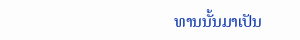ທານນັ້ນມາເປັນ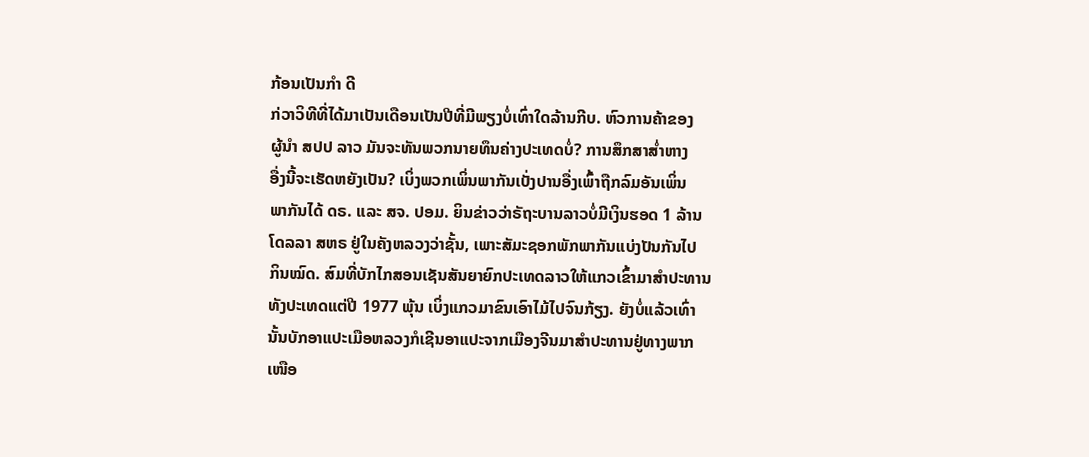ກ້ອນເປັນກຳ ດີ
ກ່ວາວິທີທີ່ໄດ້ມາເປັນເດືອນເປັນປີທີ່ມີພຽງບໍ່ເທົ່າໃດລ້ານກີບ. ຫົວການຄ້າຂອງ
ຜູ້ນຳ ສປປ ລາວ ມັນຈະທັນພວກນາຍທຶນຄ່າງປະເທດບໍ່? ການສຶກສາສ່ຳຫາງ
ອື່ງນີ້ຈະເຮັດຫຍັງເປັນ? ເບິ່ງພວກເພິ່ນພາກັນເບັ່ງປານອື່ງເພົ້າຖືກລົມອັນເພິ່ນ
ພາກັນໄດ້ ດຣ. ແລະ ສຈ. ປອມ. ຍິນຂ່າວວ່າຣັຖະບານລາວບໍ່ມີເງິນຮອດ 1 ລ້ານ
ໂດລລາ ສຫຣ ຢູ່ໃນຄັງຫລວງວ່າຊັ້ນ, ເພາະສັມະຊອກພັກພາກັນແບ່ງປັນກັນໄປ
ກິນໝົດ. ສົມທີ່ບັກໄກສອນເຊັນສັນຍາຍົກປະເທດລາວໃຫ້ແກວເຂົ້າມາສຳປະທານ
ທັງປະເທດແຕ່ປີ 1977 ພຸ້ນ ເບິ່ງແກວມາຂົນເອົາໄມ້ໄປຈົນກ້ຽງ. ຍັງບໍ່ແລ້ວເທົ່າ
ນັ້ນບັກອາແປະເມືອຫລວງກໍເຊີນອາແປະຈາກເມືອງຈີນມາສຳປະທານຢູ່ທາງພາກ
ເໜືອ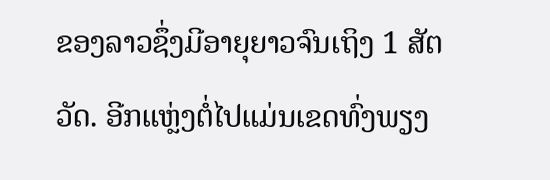ຂອງລາວຊຶ່ງມີອາຍຸຍາວຈົນເຖິງ 1 ສັຕວັດ. ອີກແຫຼ່ງຕໍ່ໄປແມ່ນເຂດທົ່ງພຽງ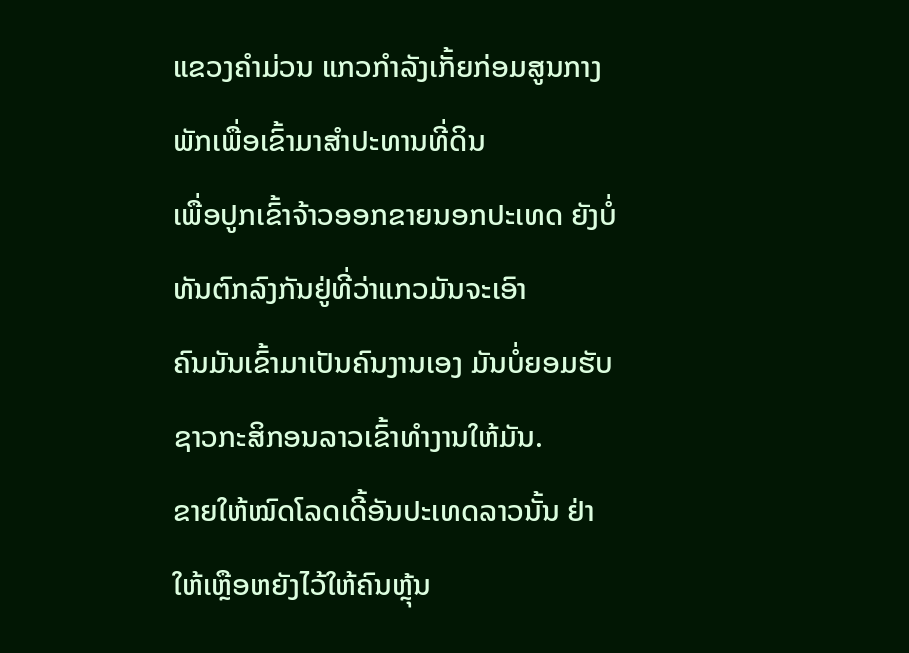ແຂວງຄຳມ່ວນ ແກວກຳລັງເກັ້ຍກ່ອມສູນກາງພັກເພື່ອເຂົ້າມາສຳປະທານທີ່ດິນ
ເພື່ອປູກເຂົ້າຈ້າວອອກຂາຍນອກປະເທດ ຍັງບໍ່ທັນຕົກລົງກັນຢູ່ທີ່ວ່າແກວມັນຈະເອົາ
ຄົນມັນເຂົ້າມາເປັນຄົນງານເອງ ມັນບໍ່ຍອມຮັບຊາວກະສິກອນລາວເຂົ້າທຳງານໃຫ້ມັນ.
ຂາຍໃຫ້ໝົດໂລດເດີ້ອັນປະເທດລາວນັ້ນ ຢ່າໃຫ້ເຫຼືອຫຍັງໄວ້ໃຫ້ຄົນຫຼຸ້ນ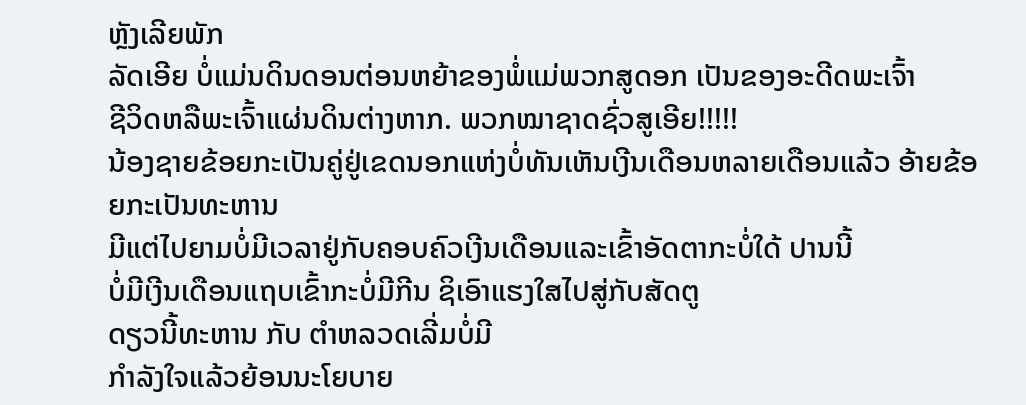ຫຼັງເລີຍພັກ
ລັດເອີຍ ບໍ່ແມ່ນດິນດອນຕ່ອນຫຍ້າຂອງພໍ່ແມ່ພວກສູດອກ ເປັນຂອງອະດີດພະເຈົ້າ
ຊີວິດຫລືພະເຈົ້າແຜ່ນດິນຕ່າງຫາກ. ພວກໝາຊາດຊົ່ວສູເອີຍ!!!!!
ນ້ອງຊາຍຂ້ອຍກະເປັນຄູ່ຢູ່ເຂດນອກແຫ່ງບໍ່ທັນເຫັນເງີນເດືອນຫລາຍເດືອນແລ້ວ ອ້າຍຂ້ອຍກະເປັນທະຫານ
ມີແຕ່ໄປຍາມບໍ່ມີເວລາຢູ່ກັບຄອບຄົວເງີນເດືອນແລະເຂົ້າອັດຕາກະບໍ່ໃດ້ ປານນີ້
ບໍ່ມີເງີນເດືອນແຖບເຂົ້າກະບໍ່ມີກີນ ຊິເອົາແຮງໃສໄປສູ່ກັບສັດຕູ
ດຽວນີ້ທະຫານ ກັບ ຕຳຫລວດເລີ່ມບໍ່ມີ
ກຳລັງໃຈແລ້ວຍ້ອນນະໂຍບາຍ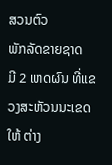ສວນຕົວ
ພັກລັດຂາຍຊາດ
ມີ 2 ເຫດຜົນ ທີ່ແຂວງສະຫັວນນະເຂດ ໃຫ້ ຕ່າງ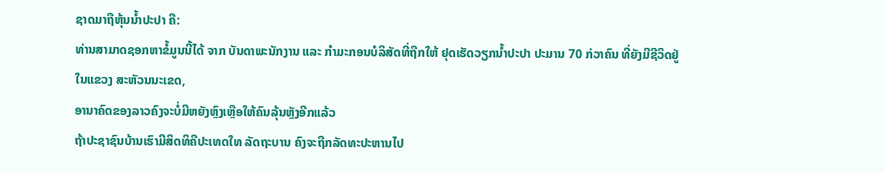ຊາດມາຖືຫຸ້ນນ້ຳປະປາ ຄື:
ທ່ານສາມາດຊອກຫາຂໍ້ມູນນີ້ໄດ້ ຈາກ ບັນດາພະນັກງານ ແລະ ກຳມະກອນບໍລິສັດທີ່ຖືກໃຫ້ ຢຸດເຮັດວຽກນ້ຳປະປາ ປະມານ 70 ກ່ວາຄົນ ທີ່ຍັງມີຊີວິດຢູ່ໃນແຂວງ ສະຫັວນນະເຂດ,
ອານາຄົດຂອງລາວຄົງຈະບໍ່ມີຫຍັງຫຼົງເຫຼືອໃຫ້ຄົນລຸ້ນຫຼັງອີກແລ້ວ
ຖ້າປະຊາຊົນບ້ານເຮົາມີສິດທິຄືປະເທດໃທ ລັດຖະບານ ຄົງຈະຖືກລັດທະປະຫານໄປ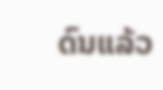ດົນແລ້ວ